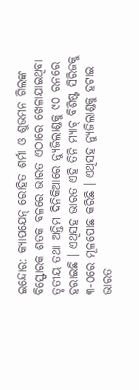ଇନ୍ଦୋର: କ୍ୟାପଯେନ୍ ରୋହିତ ଶର୍ମା ଓ ଶୁଭମନ ଗିଲଙ୍କ ବିସ୍ଫୋରକ ଶତକ ବଳରେ ଭାରତ ଏଠାରେ ଖେଳାଯାଇଥିବା ତୃତୀୟ ତଥା ଅନ୍ତିମ ଦିନିକିଆରେ ନ୍ୟୁଜିଲାଣ୍ଡକୁ ୯୦ ରନରେ ହରାଇଛି । ଏଥିସହ ଭାରତ ଏହି ତିନି ମ୍ୟାଚ୍ ବିଶିଷ୍ଟ ସିରିଜକୁ ୩-୦ରେ ମୂଳପୋଛ କରିଛି । ଏଥିସହ ନ୍ୟୁଜିଲାଣ୍ଡକୁ ହଟାଇ ଭାରତ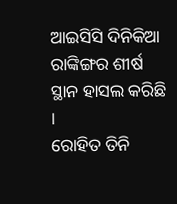ଆଇସିସି ଦିନିକିଆ ରାଙ୍କିଙ୍ଗର ଶୀର୍ଷ ସ୍ଥାନ ହାସଲ କରିଛି ।
ରୋହିତ ତିନି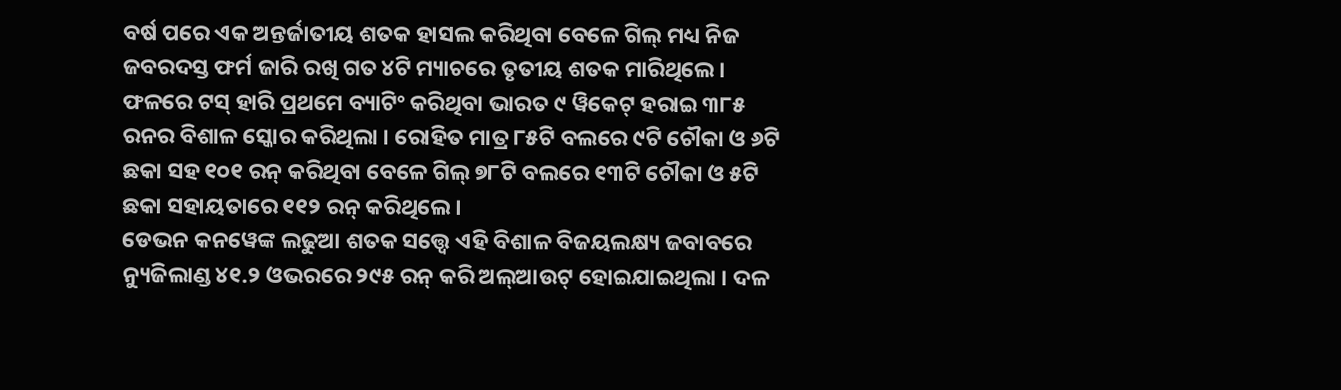ବର୍ଷ ପରେ ଏକ ଅନ୍ତର୍ଜାତୀୟ ଶତକ ହାସଲ କରିଥିବା ବେଳେ ଗିଲ୍ ମଧ୍ୟ ନିଜ ଜବରଦସ୍ତ ଫର୍ମ ଜାରି ରଖି ଗତ ୪ଟି ମ୍ୟାଚରେ ତୃତୀୟ ଶତକ ମାରିଥିଲେ । ଫଳରେ ଟସ୍ ହାରି ପ୍ରଥମେ ବ୍ୟାଟିଂ କରିଥିବା ଭାରତ ୯ ୱିକେଟ୍ ହରାଇ ୩୮୫ ରନର ବିଶାଳ ସ୍କୋର କରିଥିଲା । ରୋହିତ ମାତ୍ର ୮୫ଟି ବଲରେ ୯ଟି ଚୌକା ଓ ୬ଟି ଛକା ସହ ୧୦୧ ରନ୍ କରିଥିବା ବେଳେ ଗିଲ୍ ୭୮ଟି ବଲରେ ୧୩ଟି ଚୌକା ଓ ୫ଟି ଛକା ସହାୟତାରେ ୧୧୨ ରନ୍ କରିଥିଲେ ।
ଡେଭନ କନୱେଙ୍କ ଲଢୁଆ ଶତକ ସତ୍ତ୍ୱେ ଏହି ବିଶାଳ ବିଜୟଲକ୍ଷ୍ୟ ଜବାବରେ ନ୍ୟୁଜିଲାଣ୍ଡ ୪୧.୨ ଓଭରରେ ୨୯୫ ରନ୍ କରି ଅଲ୍ଆଉଟ୍ ହୋଇଯାଇଥିଲା । ଦଳ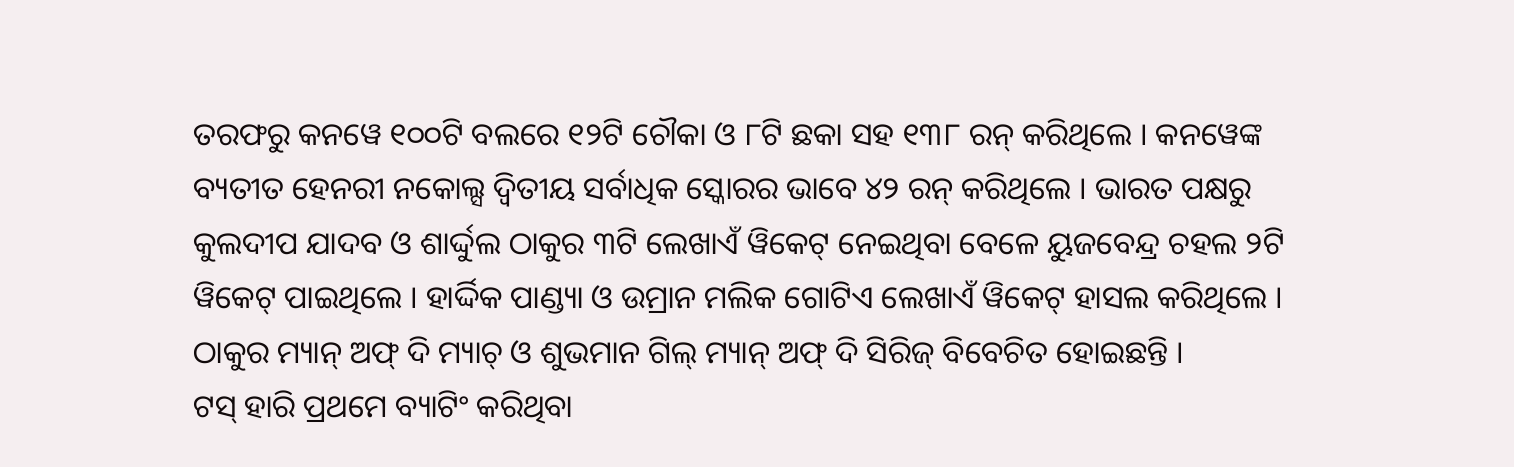ତରଫରୁ କନୱେ ୧୦୦ଟି ବଲରେ ୧୨ଟି ଚୌକା ଓ ୮ଟି ଛକା ସହ ୧୩୮ ରନ୍ କରିଥିଲେ । କନୱେଙ୍କ ବ୍ୟତୀତ ହେନରୀ ନକୋଲ୍ସ ଦ୍ୱିତୀୟ ସର୍ବାଧିକ ସ୍କୋରର ଭାବେ ୪୨ ରନ୍ କରିଥିଲେ । ଭାରତ ପକ୍ଷରୁ କୁଲଦୀପ ଯାଦବ ଓ ଶାର୍ଦ୍ଦୁଲ ଠାକୁର ୩ଟି ଲେଖାଏଁ ୱିକେଟ୍ ନେଇଥିବା ବେଳେ ୟୁଜବେନ୍ଦ୍ର ଚହଲ ୨ଟି ୱିକେଟ୍ ପାଇଥିଲେ । ହାର୍ଦ୍ଦିକ ପାଣ୍ଡ୍ୟା ଓ ଉମ୍ରାନ ମଲିକ ଗୋଟିଏ ଲେଖାଏଁ ୱିକେଟ୍ ହାସଲ କରିଥିଲେ । ଠାକୁର ମ୍ୟାନ୍ ଅଫ୍ ଦି ମ୍ୟାଚ୍ ଓ ଶୁଭମାନ ଗିଲ୍ ମ୍ୟାନ୍ ଅଫ୍ ଦି ସିରିଜ୍ ବିବେଚିତ ହୋଇଛନ୍ତି ।
ଟସ୍ ହାରି ପ୍ରଥମେ ବ୍ୟାଟିଂ କରିଥିବା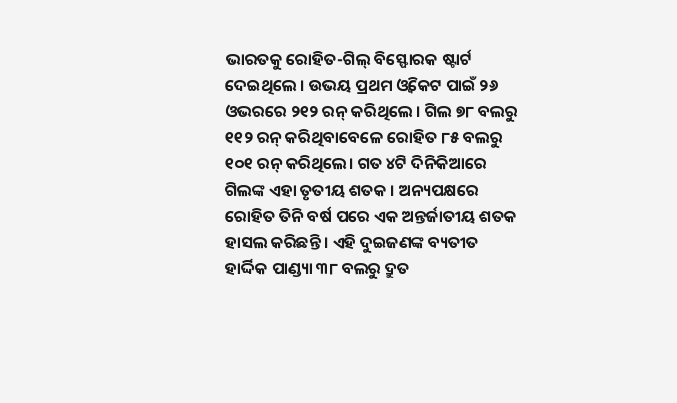ଭାରତକୁ ରୋହିତ-ଗିଲ୍ ବିସ୍ଫୋରକ ଷ୍ଟାର୍ଟ ଦେଇଥିଲେ । ଉଭୟ ପ୍ରଥମ ଓ୍ବିକେଟ ପାଇଁ ୨୬ ଓଭରରେ ୨୧୨ ରନ୍ କରିଥିଲେ । ଗିଲ ୭୮ ବଲରୁ ୧୧୨ ରନ୍ କରିଥିବାବେଳେ ରୋହିତ ୮୫ ବଲରୁ ୧୦୧ ରନ୍ କରିଥିଲେ। ଗତ ୪ଟି ଦିନିକିଆରେ ଗିଲଙ୍କ ଏହା ତୃତୀୟ ଶତକ । ଅନ୍ୟପକ୍ଷରେ ରୋହିତ ତିନି ବର୍ଷ ପରେ ଏକ ଅନ୍ତର୍ଜାତୀୟ ଶତକ ହାସଲ କରିଛନ୍ତି । ଏହି ଦୁଇଜଣଙ୍କ ବ୍ୟତୀତ ହାର୍ଦ୍ଦିକ ପାଣ୍ଡ୍ୟା ୩୮ ବଲରୁ ଦ୍ରୁତ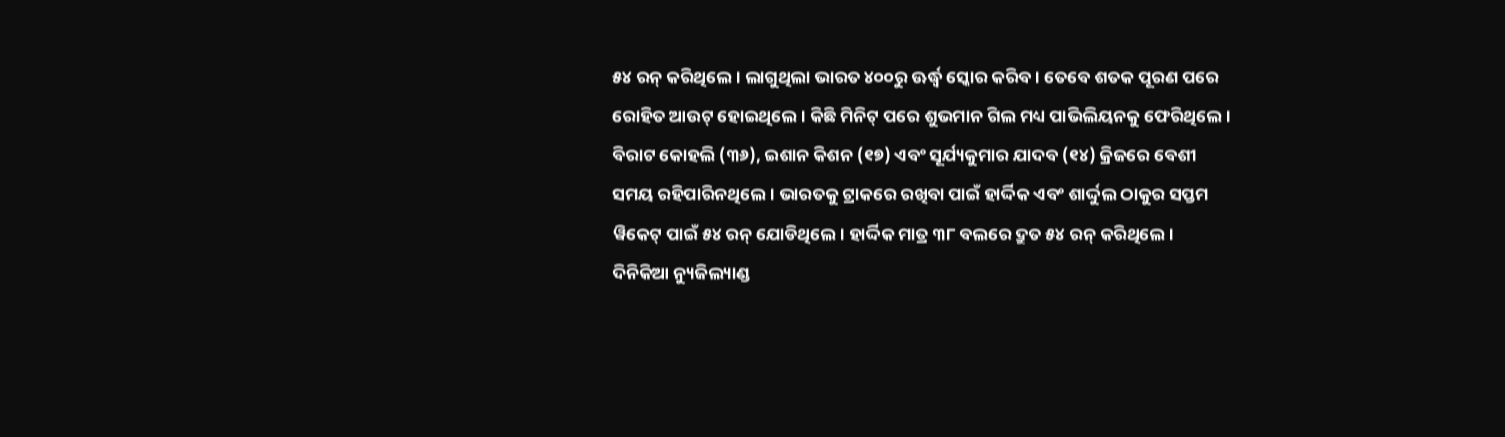୫୪ ରନ୍ କରିଥିଲେ। ଲାଗୁଥିଲା ଭାରତ ୪୦୦ରୁ ଊର୍ଦ୍ଧ୍ବ ସ୍କୋର କରିବ । ତେବେ ଶତକ ପୂରଣ ପରେ ରୋହିତ ଆଉଟ୍ ହୋଇଥିଲେ । କିଛି ମିନିଟ୍ ପରେ ଶୁଭମାନ ଗିଲ ମଧ୍ୟ ପାଭିଲିୟନକୁ ଫେରିଥିଲେ। ବିରାଟ କୋହଲି (୩୬), ଇଶାନ କିଶନ (୧୭) ଏବଂ ସୂର୍ଯ୍ୟକୁମାର ଯାଦବ (୧୪) କ୍ରିଜରେ ବେଶୀ ସମୟ ରହିପାରିନଥିଲେ। ଭାରତକୁ ଟ୍ରାକରେ ରଖିବା ପାଇଁ ହାର୍ଦ୍ଦିକ ଏବଂ ଶାର୍ଦ୍ଦୁଲ ଠାକୁର ସପ୍ତମ ୱିକେଟ୍ ପାଇଁ ୫୪ ରନ୍ ଯୋଡିଥିଲେ। ହାର୍ଦ୍ଦିକ ମାତ୍ର ୩୮ ବଲରେ ଦ୍ରୁତ ୫୪ ରନ୍ କରିଥିଲେ ।
ଦିନିକିଆ ନ୍ୟୁଜିଲ୍ୟାଣ୍ଡ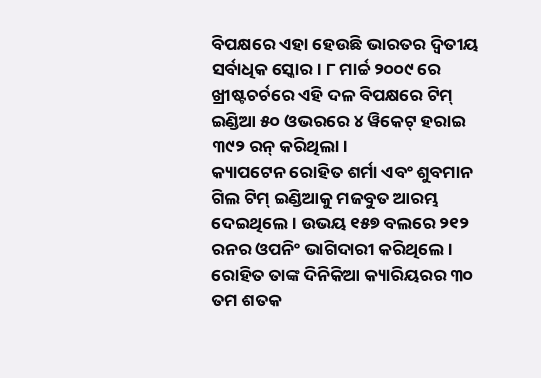ବିପକ୍ଷରେ ଏହା ହେଉଛି ଭାରତର ଦ୍ୱିତୀୟ ସର୍ବାଧିକ ସ୍କୋର। ୮ ମାର୍ଚ୍ଚ ୨୦୦୯ ରେ ଖ୍ରୀଷ୍ଟଚର୍ଚରେ ଏହି ଦଳ ବିପକ୍ଷରେ ଟିମ୍ ଇଣ୍ଡିଆ ୫୦ ଓଭରରେ ୪ ୱିକେଟ୍ ହରାଇ ୩୯୨ ରନ୍ କରିଥିଲା।
କ୍ୟାପଟେନ ରୋହିତ ଶର୍ମା ଏବଂ ଶୁବମାନ ଗିଲ ଟିମ୍ ଇଣ୍ଡିଆକୁ ମଜବୁତ ଆରମ୍ଭ ଦେଇଥିଲେ। ଉଭୟ ୧୫୭ ବଲରେ ୨୧୨ ରନର ଓପନିଂ ଭାଗିଦାରୀ କରିଥିଲେ । ରୋହିତ ତାଙ୍କ ଦିନିକିଆ କ୍ୟାରିୟରର ୩୦ ତମ ଶତକ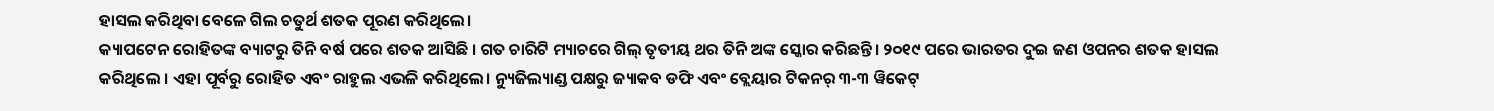ହାସଲ କରିଥିବା ବେଳେ ଗିଲ ଚତୁର୍ଥ ଶତକ ପୂରଣ କରିଥିଲେ।
କ୍ୟାପଟେନ ରୋହିତଙ୍କ ବ୍ୟାଟରୁ ତିନି ବର୍ଷ ପରେ ଶତକ ଆସିଛି । ଗତ ଚାରିଟି ମ୍ୟାଚରେ ଗିଲ୍ ତୃତୀୟ ଥର ତିନି ଅଙ୍କ ସ୍କୋର କରିଛନ୍ତି। ୨୦୧୯ ପରେ ଭାରତର ଦୁଇ ଜଣ ଓପନର ଶତକ ହାସଲ କରିଥିଲେ । ଏହା ପୂର୍ବରୁ ରୋହିତ ଏବଂ ରାହୁଲ ଏଭଳି କରିଥିଲେ। ନ୍ୟୁଜିଲ୍ୟାଣ୍ଡ ପକ୍ଷରୁ ଜ୍ୟାକବ ଡଫି ଏବଂ ବ୍ଲେୟାର ଟିକନର୍ ୩-୩ ୱିକେଟ୍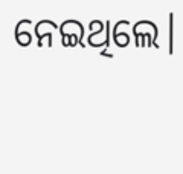ନେଇଥିଲେ।